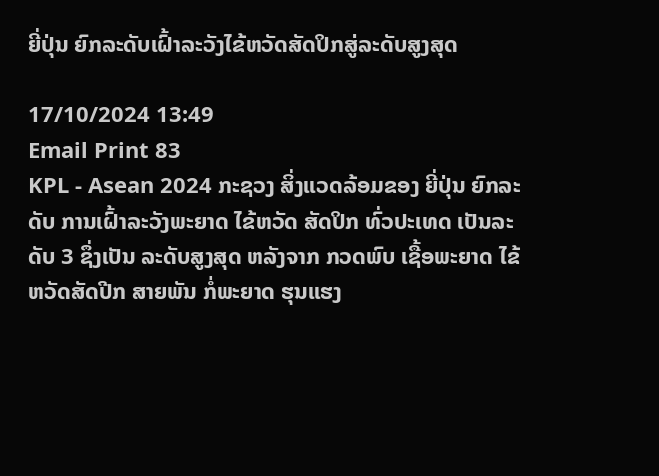ຍີ່ປຸ່ນ ຍົກລະດັບເຝົ້າລະວັງໄຂ້ຫວັດສັດປິກສູ່ລະດັບສູງສຸດ

17/10/2024 13:49
Email Print 83
KPL - Asean 2024 ກະຊວງ ສິ່ງແວດລ້ອມຂອງ ຍີ່ປຸ່ນ ຍົກລະດັບ ການເຝົ້າລະວັງພະຍາດ ໄຂ້ຫວັດ ສັດປິກ ທົ່ວປະເທດ ເປັນລະດັບ 3 ຊຶ່ງເປັນ ລະດັບສູງສຸດ ຫລັງຈາກ ກວດພົບ ເຊື້ອພະຍາດ ໄຂ້ຫວັດສັດປີກ ສາຍພັນ ກໍ່ພະຍາດ ຮຸນແຮງ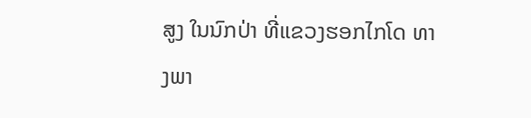ສູງ ໃນນົກປ່າ ທີ່ແຂວງຮອກໄກໂດ ທາງພາ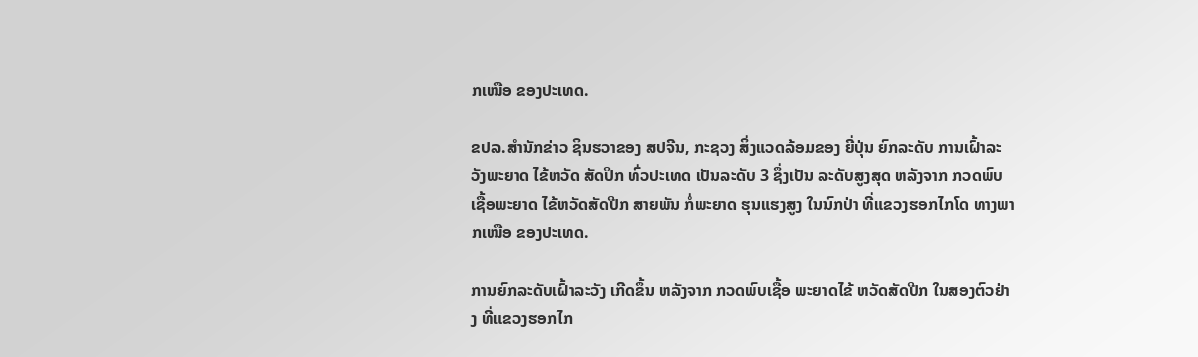ກເໜືອ ຂອງປະເທດ.

ຂປລ.ສຳນັກຂ່າວ ຊິນຮວາຂອງ ສປຈີນ, ກະຊວງ ສິ່ງແວດລ້ອມຂອງ ຍີ່ປຸ່ນ ຍົກລະດັບ ການເຝົ້າລະວັງພະຍາດ ໄຂ້ຫວັດ ສັດປິກ ທົ່ວປະເທດ ເປັນລະດັບ 3 ຊຶ່ງເປັນ ລະດັບສູງສຸດ ຫລັງຈາກ ກວດພົບ ເຊື້ອພະຍາດ ໄຂ້ຫວັດສັດປີກ ສາຍພັນ ກໍ່ພະຍາດ ຮຸນແຮງສູງ ໃນນົກປ່າ ທີ່ແຂວງຮອກໄກໂດ ທາງພາກເໜືອ ຂອງປະເທດ.

ການຍົກລະດັບເຝົ້າລະວັງ ເກີດຂຶ້ນ ຫລັງຈາກ ກວດພົບເຊື້ອ ພະຍາດໄຂ້ ຫວັດສັດປີກ ໃນສອງຕົວຢ່າງ ທີ່ແຂວງຮອກໄກ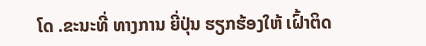ໂດ .ຂະນະທີ່ ທາງການ ຍີ່ປຸ່ນ ຮຽກຮ້ອງໃຫ້ ເຝົ້າຕິດ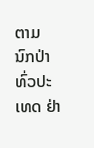ຕາມ ນົກປ່າ ທົ່ວປະເທດ ຢ່າ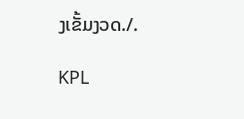ງເຂັ້ມງວດ./.

KPL